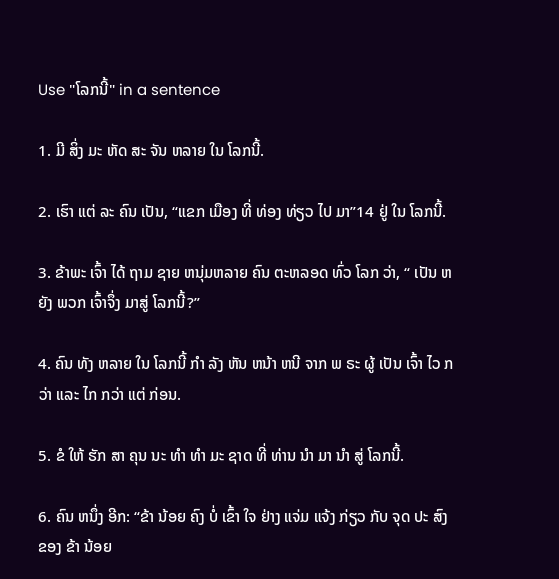Use "ໂລກນີ້" in a sentence

1. ມີ ສິ່ງ ມະ ຫັດ ສະ ຈັນ ຫລາຍ ໃນ ໂລກນີ້.

2. ເຮົາ ແຕ່ ລະ ຄົນ ເປັນ, “ແຂກ ເມືອງ ທີ່ ທ່ອງ ທ່ຽວ ໄປ ມາ”14 ຢູ່ ໃນ ໂລກນີ້.

3. ຂ້າພະ ເຈົ້າ ໄດ້ ຖາມ ຊາຍ ຫນຸ່ມຫລາຍ ຄົນ ຕະຫລອດ ທົ່ວ ໂລກ ວ່າ, “ ເປັນ ຫຍັງ ພວກ ເຈົ້າຈຶ່ງ ມາສູ່ ໂລກນີ້?”

4. ຄົນ ທັງ ຫລາຍ ໃນ ໂລກນີ້ ກໍາ ລັງ ຫັນ ຫນ້າ ຫນີ ຈາກ ພ ຣະ ຜູ້ ເປັນ ເຈົ້າ ໄວ ກວ່າ ແລະ ໄກ ກວ່າ ແຕ່ ກ່ອນ.

5. ຂໍ ໃຫ້ ຮັກ ສາ ຄຸນ ນະ ທໍາ ທໍາ ມະ ຊາດ ທີ່ ທ່ານ ນໍາ ມາ ນໍາ ສູ່ ໂລກນີ້.

6. ຄົນ ຫນຶ່ງ ອີກ: “ຂ້າ ນ້ອຍ ຄົງ ບໍ່ ເຂົ້າ ໃຈ ຢ່າງ ແຈ່ມ ແຈ້ງ ກ່ຽວ ກັບ ຈຸດ ປະ ສົງ ຂອງ ຂ້າ ນ້ອຍ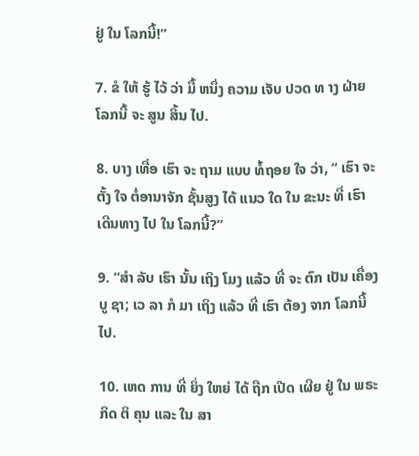ຢູ່ ໃນ ໂລກນີ້!”

7. ຂໍ ໃຫ້ ຮູ້ ໄວ້ ວ່າ ມື້ ຫນຶ່ງ ຄວາມ ເຈັບ ປວດ ທ າງ ຝ່າຍ ໂລກນີ້ ຈະ ສູນ ສິ້ນ ໄປ.

8. ບາງ ເທື່ອ ເຮົາ ຈະ ຖາມ ແບບ ທໍ້ຖອຍ ໃຈ ວ່າ, “ ເຮົາ ຈະ ຕັ້ງ ໃຈ ຕໍ່ອານາຈັກ ຊັ້ນສູງ ໄດ້ ແນວ ໃດ ໃນ ຂະນະ ທີ່ ເຮົາ ເດີນທາງ ໄປ ໃນ ໂລກນີ້?”

9. “ສໍາ ລັບ ເຮົາ ນັ້ນ ເຖິງ ໂມງ ແລ້ວ ທີ່ ຈະ ຕົກ ເປັນ ເຄື່ອງ ບູ ຊາ; ເວ ລາ ກໍ ມາ ເຖິງ ແລ້ວ ທີ່ ເຮົາ ຕ້ອງ ຈາກ ໂລກນີ້ ໄປ.

10. ເຫດ ການ ທີ່ ຍິ່ງ ໃຫຍ່ ໄດ້ ຖືກ ເປີດ ເຜີຍ ຢູ່ ໃນ ພຣະ ກິດ ຕິ ຄຸນ ແລະ ໃນ ສາ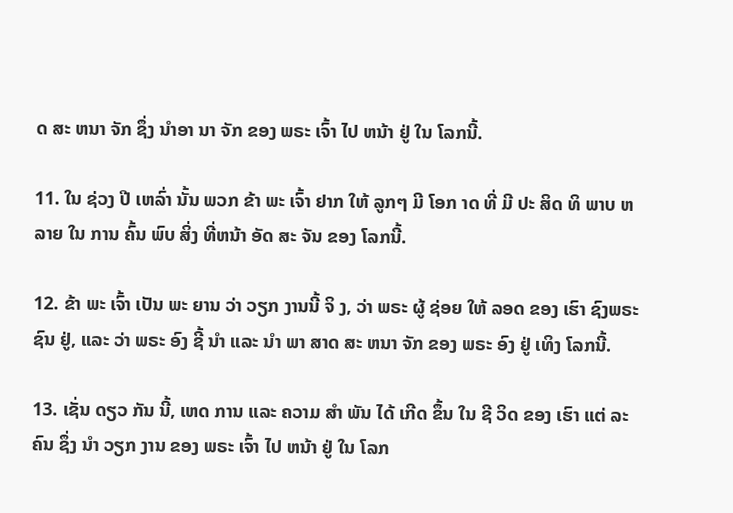ດ ສະ ຫນາ ຈັກ ຊຶ່ງ ນໍາອາ ນາ ຈັກ ຂອງ ພຣະ ເຈົ້າ ໄປ ຫນ້າ ຢູ່ ໃນ ໂລກນີ້.

11. ໃນ ຊ່ວງ ປີ ເຫລົ່າ ນັ້ນ ພວກ ຂ້າ ພະ ເຈົ້າ ຢາກ ໃຫ້ ລູກໆ ມີ ໂອກ າດ ທີ່ ມີ ປະ ສິດ ທິ ພາບ ຫລາຍ ໃນ ການ ຄົ້ນ ພົບ ສິ່ງ ທີ່ຫນ້າ ອັດ ສະ ຈັນ ຂອງ ໂລກນີ້.

12. ຂ້າ ພະ ເຈົ້າ ເປັນ ພະ ຍານ ວ່າ ວຽກ ງານນີ້ ຈິ ງ, ວ່າ ພຣະ ຜູ້ ຊ່ອຍ ໃຫ້ ລອດ ຂອງ ເຮົາ ຊົງພຣະ ຊົນ ຢູ່, ແລະ ວ່າ ພຣະ ອົງ ຊີ້ ນໍາ ແລະ ນໍາ ພາ ສາດ ສະ ຫນາ ຈັກ ຂອງ ພຣະ ອົງ ຢູ່ ເທິງ ໂລກນີ້.

13. ເຊັ່ນ ດຽວ ກັນ ນີ້, ເຫດ ການ ແລະ ຄວາມ ສໍາ ພັນ ໄດ້ ເກີດ ຂຶ້ນ ໃນ ຊີ ວິດ ຂອງ ເຮົາ ແຕ່ ລະ ຄົນ ຊຶ່ງ ນໍາ ວຽກ ງານ ຂອງ ພຣະ ເຈົ້າ ໄປ ຫນ້າ ຢູ່ ໃນ ໂລກ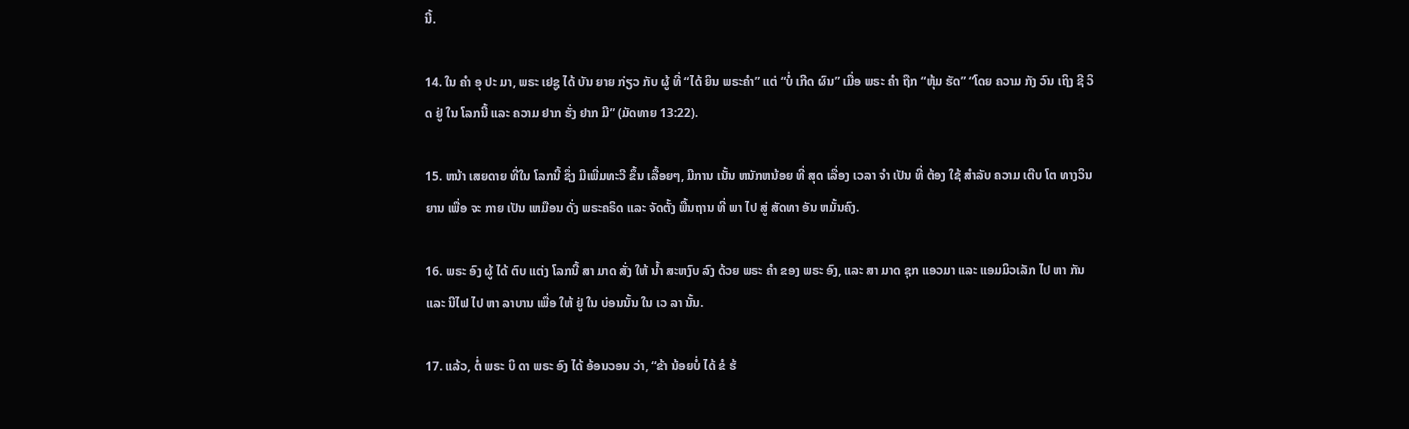ນີ້.

14. ໃນ ຄໍາ ອຸ ປະ ມາ, ພຣະ ເຢຊູ ໄດ້ ບັນ ຍາຍ ກ່ຽວ ກັບ ຜູ້ ທີ່ “ໄດ້ ຍິນ ພຣະຄໍາ” ແຕ່ “ບໍ່ ເກີດ ຜົນ” ເມື່ອ ພຣະ ຄໍາ ຖືກ “ຫຸ້ມ ຮັດ” “ໂດຍ ຄວາມ ກັງ ວົນ ເຖິງ ຊີ ວິດ ຢູ່ ໃນ ໂລກນີ້ ແລະ ຄວາມ ຢາກ ຮັ່ງ ຢາກ ມີ” (ມັດທາຍ 13:22).

15. ຫນ້າ ເສຍດາຍ ທີ່ໃນ ໂລກນີ້ ຊຶ່ງ ມີເພີ່ມທະວີ ຂຶ້ນ ເລື້ອຍໆ, ມີການ ເນັ້ນ ຫນັກຫນ້ອຍ ທີ່ ສຸດ ເລື່ອງ ເວລາ ຈໍາ ເປັນ ທີ່ ຕ້ອງ ໃຊ້ ສໍາລັບ ຄວາມ ເຕີບ ໂຕ ທາງວິນ ຍານ ເພື່ອ ຈະ ກາຍ ເປັນ ເຫມືອນ ດັ່ງ ພຣະຄຣິດ ແລະ ຈັດຕັ້ງ ພື້ນຖານ ທີ່ ພາ ໄປ ສູ່ ສັດທາ ອັນ ຫມັ້ນຄົງ.

16. ພຣະ ອົງ ຜູ້ ໄດ້ ຕົບ ແຕ່ງ ໂລກນີ້ ສາ ມາດ ສັ່ງ ໃຫ້ ນ້ຳ ສະຫງົບ ລົງ ດ້ວຍ ພຣະ ຄໍາ ຂອງ ພຣະ ອົງ, ແລະ ສາ ມາດ ຊຸກ ແອວມາ ແລະ ແອມມິວເລັກ ໄປ ຫາ ກັນ ແລະ ນີໄຟ ໄປ ຫາ ລາບານ ເພື່ອ ໃຫ້ ຢູ່ ໃນ ບ່ອນນັ້ນ ໃນ ເວ ລາ ນັ້ນ.

17. ແລ້ວ, ຕໍ່ ພຣະ ບິ ດາ ພຣະ ອົງ ໄດ້ ອ້ອນວອນ ວ່າ, “ຂ້າ ນ້ອຍບໍ່ ໄດ້ ຂໍ ຮ້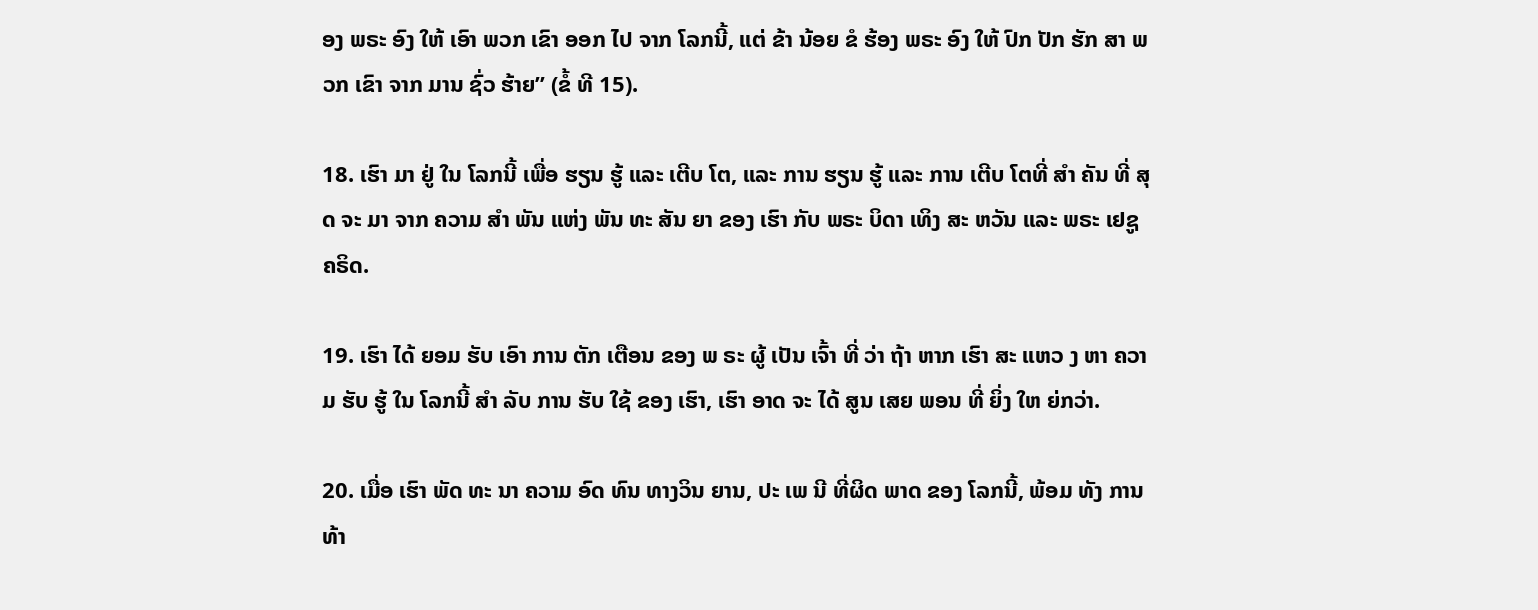ອງ ພຣະ ອົງ ໃຫ້ ເອົາ ພວກ ເຂົາ ອອກ ໄປ ຈາກ ໂລກນີ້, ແຕ່ ຂ້າ ນ້ອຍ ຂໍ ຮ້ອງ ພຣະ ອົງ ໃຫ້ ປົກ ປັກ ຮັກ ສາ ພວກ ເຂົາ ຈາກ ມານ ຊົ່ວ ຮ້າຍ” (ຂໍ້ ທີ 15).

18. ເຮົາ ມາ ຢູ່ ໃນ ໂລກນີ້ ເພື່ອ ຮຽນ ຮູ້ ແລະ ເຕີບ ໂຕ, ແລະ ການ ຮຽນ ຮູ້ ແລະ ການ ເຕີບ ໂຕທີ່ ສໍາ ຄັນ ທີ່ ສຸດ ຈະ ມາ ຈາກ ຄວາມ ສໍາ ພັນ ແຫ່ງ ພັນ ທະ ສັນ ຍາ ຂອງ ເຮົາ ກັບ ພຣະ ບິດາ ເທິງ ສະ ຫວັນ ແລະ ພຣະ ເຢຊູ ຄຣິດ.

19. ເຮົາ ໄດ້ ຍອມ ຮັບ ເອົາ ການ ຕັກ ເຕືອນ ຂອງ ພ ຣະ ຜູ້ ເປັນ ເຈົ້າ ທີ່ ວ່າ ຖ້າ ຫາກ ເຮົາ ສະ ແຫວ ງ ຫາ ຄວາມ ຮັບ ຮູ້ ໃນ ໂລກນີ້ ສໍາ ລັບ ການ ຮັບ ໃຊ້ ຂອງ ເຮົາ, ເຮົາ ອາດ ຈະ ໄດ້ ສູນ ເສຍ ພອນ ທີ່ ຍິ່ງ ໃຫ ຍ່ກວ່າ.

20. ເມື່ອ ເຮົາ ພັດ ທະ ນາ ຄວາມ ອົດ ທົນ ທາງວິນ ຍານ, ປະ ເພ ນີ ທີ່ຜິດ ພາດ ຂອງ ໂລກນີ້, ພ້ອມ ທັງ ການ ທ້າ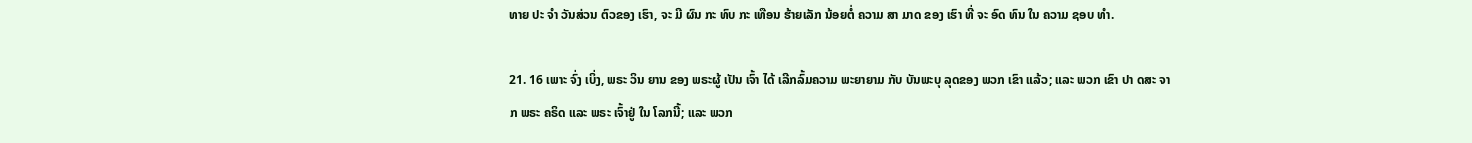ທາຍ ປະ ຈໍາ ວັນສ່ວນ ຕົວຂອງ ເຮົາ, ຈະ ມີ ຜົນ ກະ ທົບ ກະ ເທືອນ ຮ້າຍເລັກ ນ້ອຍຕໍ່ ຄວາມ ສາ ມາດ ຂອງ ເຮົາ ທີ່ ຈະ ອົດ ທົນ ໃນ ຄວາມ ຊອບ ທໍາ.

21. 16 ເພາະ ຈົ່ງ ເບິ່ງ, ພຣະ ວິນ ຍານ ຂອງ ພຣະຜູ້ ເປັນ ເຈົ້າ ໄດ້ ເລີກລົ້ມຄວາມ ພະຍາຍາມ ກັບ ບັນພະບຸ ລຸດຂອງ ພວກ ເຂົາ ແລ້ວ; ແລະ ພວກ ເຂົາ ປາ ດສະ ຈາກ ພຣະ ຄຣິດ ແລະ ພຣະ ເຈົ້າຢູ່ ໃນ ໂລກນີ້; ແລະ ພວກ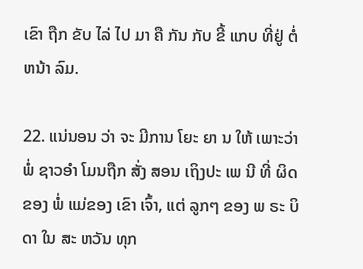ເຂົາ ຖືກ ຂັບ ໄລ່ ໄປ ມາ ຄື ກັນ ກັບ ຂີ້ ແກບ ທີ່ຢູ່ ຕໍ່ຫນ້າ ລົມ.

22. ແນ່ນອນ ວ່າ ຈະ ມີການ ໂຍະ ຍາ ນ ໃຫ້ ເພາະວ່າພໍ່ ຊາວອໍາ ໂມນຖືກ ສັ່ງ ສອນ ເຖິງປະ ເພ ນີ ທີ່ ຜິດຂອງ ພໍ່ ແມ່ຂອງ ເຂົາ ເຈົ້າ, ແຕ່ ລູກໆ ຂອງ ພ ຣະ ບິ ດາ ໃນ ສະ ຫວັນ ທຸກ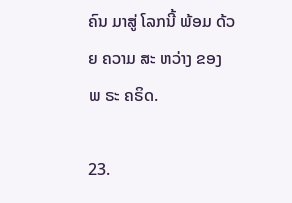ຄົນ ມາສູ່ ໂລກນີ້ ພ້ອມ ດ້ວຍ ຄວາມ ສະ ຫວ່າງ ຂອງ ພ ຣະ ຄຣິດ.

23.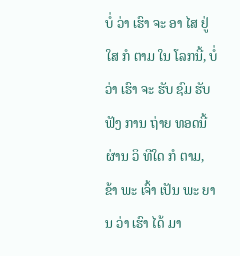ບໍ່ ວ່າ ເຮົາ ຈະ ອາ ໄສ ຢູ່ ໃສ ກໍ ຕາມ ໃນ ໂລກນີ້, ບໍ່ ວ່າ ເຮົາ ຈະ ຮັບ ຊົມ ຮັບ ຟັງ ການ ຖ່າຍ ທອດນີ້ ຜ່ານ ວິ ທີໃດ ກໍ ຕາມ, ຂ້າ ພະ ເຈົ້າ ເປັນ ພະ ຍານ ວ່າ ເຮົາ ໄດ້ ມາ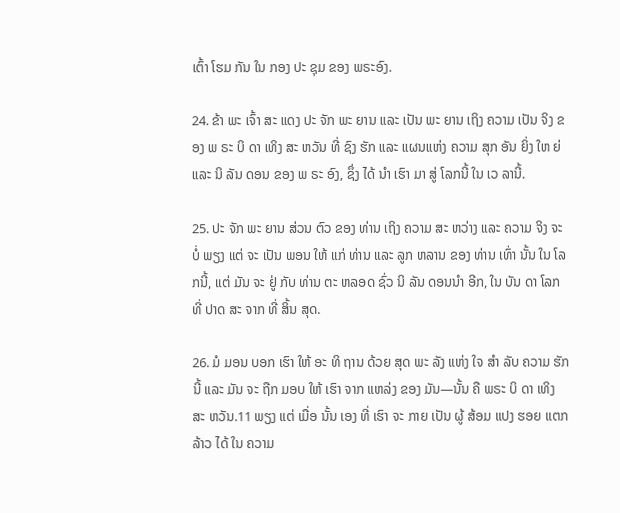ເຕົ້າ ໂຮມ ກັນ ໃນ ກອງ ປະ ຊຸມ ຂອງ ພຣະອົງ.

24. ຂ້າ ພະ ເຈົ້າ ສະ ແດງ ປະ ຈັກ ພະ ຍານ ແລະ ເປັນ ພະ ຍານ ເຖິງ ຄວາມ ເປັນ ຈິງ ຂອງ ພ ຣະ ບິ ດາ ເທິງ ສະ ຫວັນ ທີ່ ຊົງ ຮັກ ແລະ ແຜນແຫ່ງ ຄວາມ ສຸກ ອັນ ຍິ່ງ ໃຫ ຍ່ ແລະ ນິ ລັນ ດອນ ຂອງ ພ ຣະ ອົງ, ຊຶ່ງ ໄດ້ ນໍາ ເຮົາ ມາ ສູ່ ໂລກນີ້ ໃນ ເວ ລານີ້.

25. ປະ ຈັກ ພະ ຍານ ສ່ວນ ຕົວ ຂອງ ທ່ານ ເຖິງ ຄວາມ ສະ ຫວ່າງ ແລະ ຄວາມ ຈິງ ຈະ ບໍ່ ພຽງ ແຕ່ ຈະ ເປັນ ພອນ ໃຫ້ ແກ່ ທ່ານ ແລະ ລູກ ຫລານ ຂອງ ທ່ານ ເທົ່າ ນັ້ນ ໃນ ໂລກນີ້, ແຕ່ ມັນ ຈະ ຢູ່ ກັບ ທ່ານ ຕະ ຫລອດ ຊົ່ວ ນິ ລັນ ດອນນໍາ ອີກ, ໃນ ບັນ ດາ ໂລກ ທີ່ ປາດ ສະ ຈາກ ທີ່ ສິ້ນ ສຸດ.

26. ມໍ ມອນ ບອກ ເຮົາ ໃຫ້ ອະ ທິ ຖານ ດ້ວຍ ສຸດ ພະ ລັງ ແຫ່ງ ໃຈ ສໍາ ລັບ ຄວາມ ຮັກ ນີ້ ແລະ ມັນ ຈະ ຖືກ ມອບ ໃຫ້ ເຮົາ ຈາກ ແຫລ່ງ ຂອງ ມັນ—ນັ້ນ ຄື ພຣະ ບິ ດາ ເທິງ ສະ ຫວັນ.11 ພຽງ ແຕ່ ເມື່ອ ນັ້ນ ເອງ ທີ່ ເຮົາ ຈະ ກາຍ ເປັນ ຜູ້ ສ້ອມ ແປງ ຮອຍ ແຕກ ລ້າວ ໄດ້ ໃນ ຄວາມ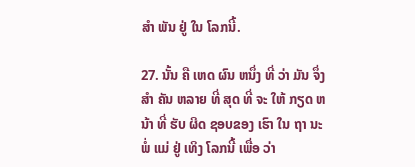ສໍາ ພັນ ຢູ່ ໃນ ໂລກນີ້.

27. ນັ້ນ ຄື ເຫດ ຜົນ ຫນຶ່ງ ທີ່ ວ່າ ມັນ ຈຶ່ງ ສໍາ ຄັນ ຫລາຍ ທີ່ ສຸດ ທີ່ ຈະ ໃຫ້ ກຽດ ຫນ້າ ທີ່ ຮັບ ຜິດ ຊອບຂອງ ເຮົາ ໃນ ຖາ ນະ ພໍ່ ແມ່ ຢູ່ ເທິງ ໂລກນີ້ ເພື່ອ ວ່າ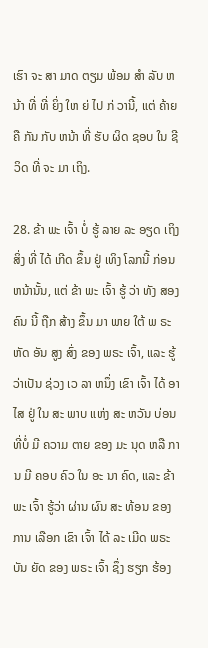ເຮົາ ຈະ ສາ ມາດ ຕຽມ ພ້ອມ ສໍາ ລັບ ຫນ້າ ທີ່ ທີ່ ຍິ່ງ ໃຫ ຍ່ ໄປ ກ່ ວານີ້, ແຕ່ ຄ້າຍ ຄື ກັນ ກັບ ຫນ້າ ທີ່ ຮັບ ຜິດ ຊອບ ໃນ ຊີ ວິດ ທີ່ ຈະ ມາ ເຖິງ.

28. ຂ້າ ພະ ເຈົ້າ ບໍ່ ຮູ້ ລາຍ ລະ ອຽດ ເຖິງ ສິ່ງ ທີ່ ໄດ້ ເກີດ ຂຶ້ນ ຢູ່ ເທິງ ໂລກນີ້ ກ່ອນຫນ້ານັ້ນ, ແຕ່ ຂ້າ ພະ ເຈົ້າ ຮູ້ ວ່າ ທັງ ສອງ ຄົນ ນີ້ ຖືກ ສ້າງ ຂຶ້ນ ມາ ພາຍ ໃຕ້ ພ ຣະ ຫັດ ອັນ ສູງ ສົ່ງ ຂອງ ພຣະ ເຈົ້າ, ແລະ ຮູ້ວ່າເປັນ ຊ່ວງ ເວ ລາ ຫນຶ່ງ ເຂົາ ເຈົ້າ ໄດ້ ອາ ໄສ ຢູ່ ໃນ ສະ ພາບ ແຫ່ງ ສະ ຫວັນ ບ່ອນ ທີ່ບໍ່ ມີ ຄວາມ ຕາຍ ຂອງ ມະ ນຸດ ຫລື ການ ມີ ຄອບ ຄົວ ໃນ ອະ ນາ ຄົດ, ແລະ ຂ້າ ພະ ເຈົ້າ ຮູ້ວ່າ ຜ່ານ ຜົນ ສະ ທ້ອນ ຂອງ ການ ເລືອກ ເຂົາ ເຈົ້າ ໄດ້ ລະ ເມີດ ພຣະ ບັນ ຍັດ ຂອງ ພຣະ ເຈົ້າ ຊຶ່ງ ຮຽກ ຮ້ອງ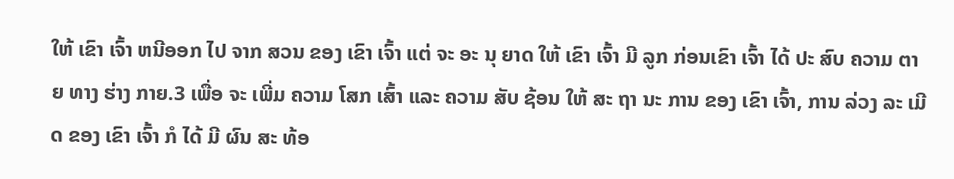ໃຫ້ ເຂົາ ເຈົ້າ ຫນີອອກ ໄປ ຈາກ ສວນ ຂອງ ເຂົາ ເຈົ້າ ແຕ່ ຈະ ອະ ນຸ ຍາດ ໃຫ້ ເຂົາ ເຈົ້າ ມີ ລູກ ກ່ອນເຂົາ ເຈົ້າ ໄດ້ ປະ ສົບ ຄວາມ ຕາຍ ທາງ ຮ່າງ ກາຍ.3 ເພື່ອ ຈະ ເພີ່ມ ຄວາມ ໂສກ ເສົ້າ ແລະ ຄວາມ ສັບ ຊ້ອນ ໃຫ້ ສະ ຖາ ນະ ການ ຂອງ ເຂົາ ເຈົ້າ, ການ ລ່ວງ ລະ ເມີດ ຂອງ ເຂົາ ເຈົ້າ ກໍ ໄດ້ ມີ ຜົນ ສະ ທ້ອ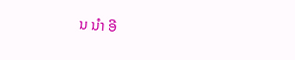ນ ນໍາ ອີ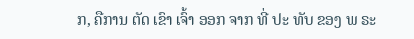ກ, ຄືການ ຕັດ ເຂົາ ເຈົ້າ ອອກ ຈາກ ທີ່ ປະ ທັບ ຂອງ ພ ຣະ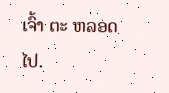ເຈົ້າ ຕະ ຫລອດ ໄປ.